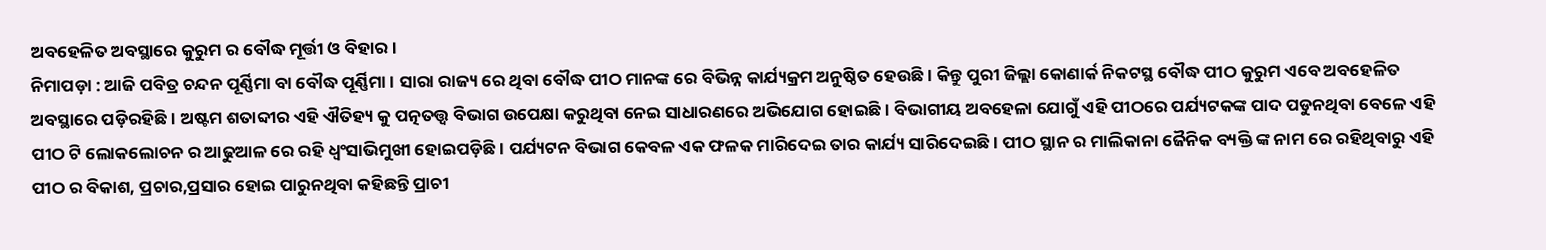ଅବହେଳିତ ଅବସ୍ଥାରେ କୁରୁମ ର ବୌଦ୍ଧ ମୂର୍ତ୍ତୀ ଓ ବିହାର।
ନିମାପଡ଼ା : ଆଜି ପବିତ୍ର ଚନ୍ଦନ ପୂର୍ଣ୍ଣିମା ବା ବୌଦ୍ଧ ପୂର୍ଣ୍ଣିମା। ସାରା ରାଜ୍ୟ ରେ ଥିବା ବୌଦ୍ଧ ପୀଠ ମାନଙ୍କ ରେ ବିଭିନ୍ନ କାର୍ଯ୍ୟକ୍ରମ ଅନୁଷ୍ଠିତ ହେଉଛି। କିନ୍ତୁ ପୁରୀ ଜିଲ୍ଲା କୋଣାର୍କ ନିକଟସ୍ଥ ବୌଦ୍ଧ ପୀଠ କୁରୁମ ଏବେ ଅବହେଳିତ ଅବସ୍ଥାରେ ପଡ଼ିରହିଛି। ଅଷ୍ଟମ ଶତାବ୍ଦୀର ଏହି ଐତିହ୍ୟ କୁ ପତ୍ନତତ୍ତ୍ଵ ବିଭାଗ ଉପେକ୍ଷା କରୁଥିବା ନେଇ ସାଧାରଣରେ ଅଭିଯୋଗ ହୋଇଛି। ବିଭାଗୀୟ ଅବହେଳା ଯୋଗୁଁ ଏହି ପୀଠରେ ପର୍ଯ୍ୟଟକଙ୍କ ପାଦ ପଡୁନଥିବା ବେଳେ ଏହି ପୀଠ ଟି ଲୋକଲୋଚନ ର ଆଢୁଆଳ ରେ ରହି ଧ୍ବଂସାଭିମୁଖୀ ହୋଇପଡ଼ିଛି। ପର୍ଯ୍ୟଟନ ବିଭାଗ କେବଳ ଏକ ଫଳକ ମାରିଦେଇ ତାର କାର୍ଯ୍ୟ ସାରିଦେଇଛି। ପୀଠ ସ୍ଥାନ ର ମାଲିକାନା ଜୈନିକ ବ୍ୟକ୍ତି ଙ୍କ ନାମ ରେ ରହିଥିବାରୁ ଏହି ପୀଠ ର ବିକାଶ, ପ୍ରଚାର,ପ୍ରସାର ହୋଇ ପାରୁନଥିବା କହିଛନ୍ତି ପ୍ରାଚୀ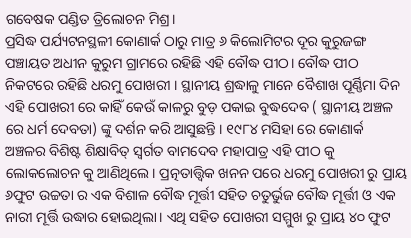ଗବେଷକ ପଣ୍ଡିତ ତ୍ରିଲୋଚନ ମିଶ୍ର।
ପ୍ରସିଦ୍ଧ ପର୍ଯ୍ୟଟନସ୍ଥଳୀ କୋଣାର୍କ ଠାରୁ ମାତ୍ର ୬ କିଲୋମିଟର ଦୂର କୁରୁଜଙ୍ଗ ପଞ୍ଚାୟତ ଅଧୀନ କୁରୁମ ଗ୍ରାମରେ ରହିଛି ଏହି ବୌଦ୍ଧ ପୀଠ। ବୌଦ୍ଧ ପୀଠ ନିକଟରେ ରହିଛି ଧରମୁ ପୋଖରୀ । ସ୍ଥାନୀୟ ଶ୍ରଦ୍ଧାଳୁ ମାନେ ବୈଶାଖ ପୂର୍ଣ୍ଣିମା ଦିନ ଏହି ପୋଖରୀ ରେ କାହିଁ କେଉଁ କାଳରୁ ବୁଡ଼ ପକାଇ ବୁଦ୍ଧଦେବ ( ସ୍ଥାନୀୟ ଅଞ୍ଚଳ ରେ ଧର୍ମ ଦେବତା) ଙ୍କୁ ଦର୍ଶନ କରି ଆସୁଛନ୍ତି । ୧୯୮୪ ମସିହା ରେ କୋଣାର୍କ ଅଞ୍ଚଳର ବିଶିଷ୍ଟ ଶିକ୍ଷାବିତ୍ ସ୍ବର୍ଗତ ବାମଦେବ ମହାପାତ୍ର ଏହି ପୀଠ କୁ ଲୋକଲୋଚନ କୁ ଆଣିଥିଲେ। ପ୍ରତ୍ନତାତ୍ତ୍ୱିକ ଖନନ ପରେ ଧରମୁ ପୋଖରୀ ରୁ ପ୍ରାୟ ୬ଫୁଟ ଉଚ୍ଚତା ର ଏକ ବିଶାଳ ବୌଦ୍ଧ ମୂର୍ତ୍ତୀ ସହିତ ଚତୁର୍ଭୁଜ ବୌଦ୍ଧ ମୂର୍ତ୍ତୀ ଓ ଏକ ନାରୀ ମୂର୍ତ୍ତି ଉଦ୍ଧାର ହୋଇଥିଲା। ଏଥି ସହିତ ପୋଖରୀ ସମ୍ମୁଖ ରୁ ପ୍ରାୟ ୪୦ ଫୁଟ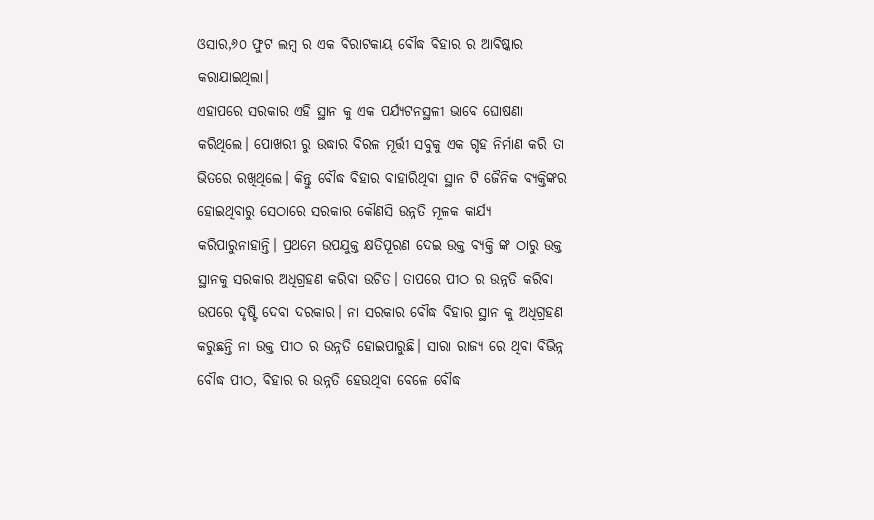ଓସାର,୬୦ ଫୁଟ ଲମ୍ବ ର ଏକ ବିରାଟକାୟ ବୌଦ୍ଧ ବିହାର ର ଆବିଷ୍କାର କରାଯାଇଥିଲା।
ଏହାପରେ ସରକାର ଏହି ସ୍ଥାନ କୁ ଏକ ପର୍ଯ୍ୟଟନସ୍ଥଳୀ ଭାବେ ଘୋଷଣା କରିଥିଲେ। ପୋଖରୀ ରୁ ଉଦ୍ଧାର ବିରଳ ମୂର୍ତ୍ତୀ ସବୁକୁ ଏକ ଗୃହ ନିର୍ମାଣ କରି ତା ଭିତରେ ରଖିଥିଲେ। କିନ୍ତୁ ବୌଦ୍ଧ ବିହାର ବାହାରିଥିବା ସ୍ଥାନ ଟି ଜୈନିକ ବ୍ୟକ୍ତିଙ୍କର ହୋଇଥିବାରୁ ସେଠାରେ ସରକାର କୌଣସି ଉନ୍ନତି ମୂଳକ କାର୍ଯ୍ୟ କରିପାରୁନାହାନ୍ତି। ପ୍ରଥମେ ଉପଯୁକ୍ତ କ୍ଷତିପୂରଣ ଦେଇ ଉକ୍ତ ବ୍ୟକ୍ତି ଙ୍କ ଠାରୁ ଉକ୍ତ ସ୍ଥାନକୁ ସରକାର ଅଧିଗ୍ରହଣ କରିବା ଉଚିତ। ତାପରେ ପୀଠ ର ଉନ୍ନତି କରିବା ଉପରେ ଦୃଷ୍ଟି ଦେବା ଦରକାର। ନା ସରକାର ବୌଦ୍ଧ ବିହାର ସ୍ଥାନ କୁ ଅଧିଗ୍ରହଣ କରୁଛନ୍ତି ନା ଉକ୍ତ ପୀଠ ର ଉନ୍ନତି ହୋଇପାରୁଛି। ସାରା ରାଜ୍ୟ ରେ ଥିବା ବିଭିନ୍ନ ବୌଦ୍ଧ ପୀଠ, ବିହାର ର ଉନ୍ନତି ହେଉଥିବା ବେଳେ ବୌଦ୍ଧ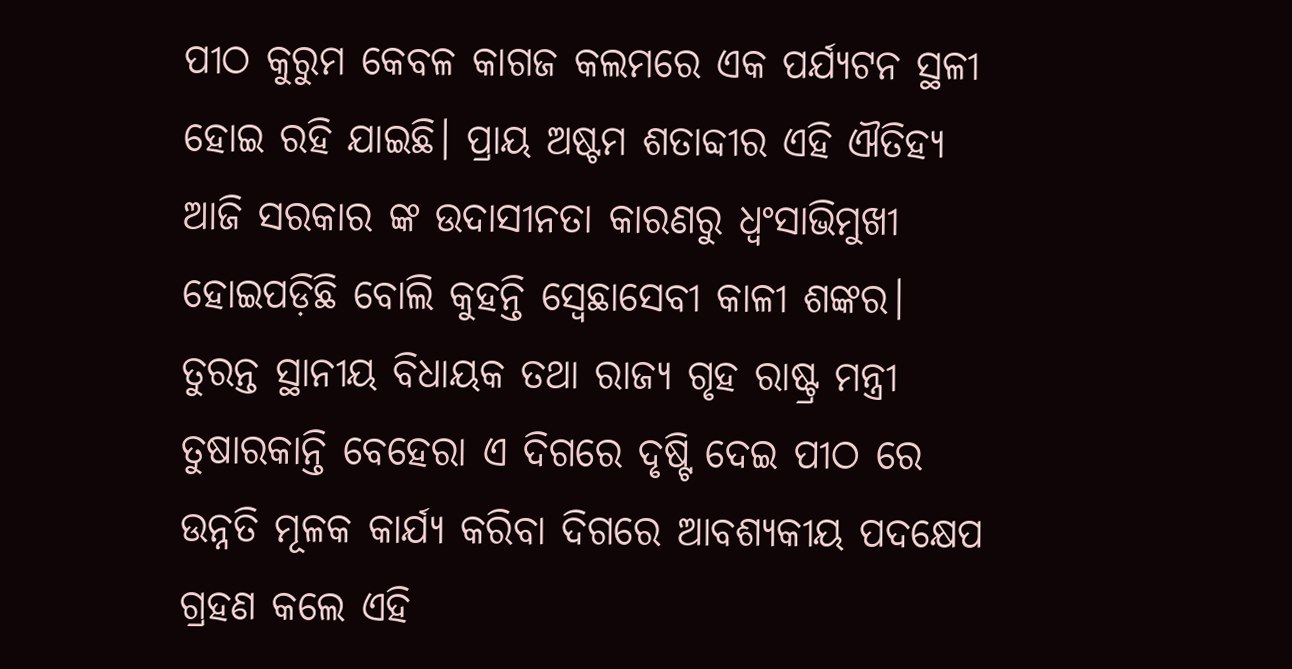ପୀଠ କୁରୁମ କେବଳ କାଗଜ କଲମରେ ଏକ ପର୍ଯ୍ୟଟନ ସ୍ଥଳୀ ହୋଇ ରହି ଯାଇଛି। ପ୍ରାୟ ଅଷ୍ଟମ ଶତାବ୍ଦୀର ଏହି ଐତିହ୍ୟ ଆଜି ସରକାର ଙ୍କ ଉଦାସୀନତା କାରଣରୁ ଧ୍ବଂସାଭିମୁଖୀ ହୋଇପଡ଼ିଛି ବୋଲି କୁହନ୍ତି ସ୍ବେଛାସେବୀ କାଳୀ ଶଙ୍କର।
ତୁରନ୍ତ ସ୍ଥାନୀୟ ବିଧାୟକ ତଥା ରାଜ୍ୟ ଗୃହ ରାଷ୍ଟ୍ର ମନ୍ତ୍ରୀ ତୁଷାରକାନ୍ତି ବେହେରା ଏ ଦିଗରେ ଦୃଷ୍ଟି ଦେଇ ପୀଠ ରେ ଉନ୍ନତି ମୂଳକ କାର୍ଯ୍ୟ କରିବା ଦିଗରେ ଆବଶ୍ୟକୀୟ ପଦକ୍ଷେପ ଗ୍ରହଣ କଲେ ଏହି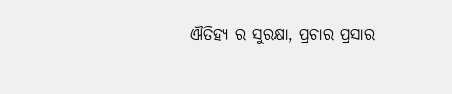ଐତିହ୍ୟ ର ସୁରକ୍ଷା, ପ୍ରଚାର ପ୍ରସାର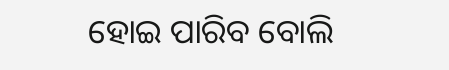ହୋଇ ପାରିବ ବୋଲି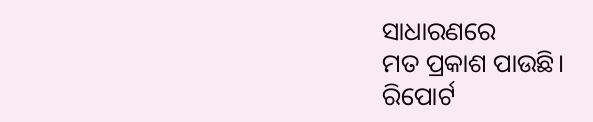ସାଧାରଣରେ
ମତ ପ୍ରକାଶ ପାଉଛି।
ରିପୋର୍ଟ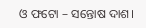ଓ ଫଟୋ – ସନ୍ତୋଷ ଦାଶ।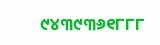୯୪୩୯୩୬୧୮୮୮